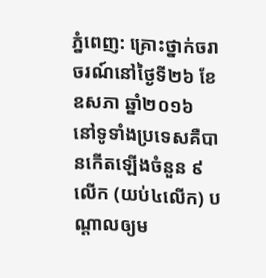ភ្នំពេញ: គ្រោះថ្នាក់ចរាចរណ៍នៅថ្ងៃទី២៦ ខែឧសភា ឆ្នាំ២០១៦ នៅទូទាំងប្រទេសគឺបានកើតឡើងចំនួន ៩លើក (យប់៤លើក) បណ្តាលឲ្យម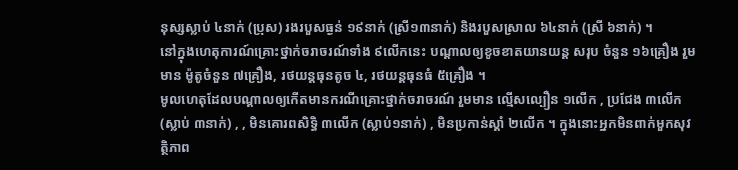នុស្សស្លាប់ ៤នាក់ (ប្រុស) រងរបួសធ្ងន់ ១៩នាក់ (ស្រី១៣នាក់) និងរបួសស្រាល ៦៤នាក់ (ស្រី ៦នាក់) ។
នៅក្នុងហេតុការណ៍គ្រោះថ្នាក់ចរាចរណ៍ទាំង ៩លើកនេះ បណ្តាលឲ្យខូចខាតយានយន្ត សរុប ចំនួន ១៦គ្រឿង រួមមាន ម៉ូតូចំនួន ៧គ្រឿង, រថយន្តធុនតូច ៤, រថយន្តធុនធំ ៥គ្រឿង ។
មូលហេតុដែលបណ្តាលឲ្យកើតមានករណីគ្រោះថ្នាក់ចរាចរណ៍ រួមមាន ល្មើសល្បឿន ១លើក , ប្រជែង ៣លើក(ស្លាប់ ៣នាក់) , , មិនគោរពសិទ្ធិ ៣លើក (ស្លាប់១នាក់) , មិនប្រកាន់ស្តាំ ២លើក ។ ក្នុងនោះអ្នកមិនពាក់មួកសុវត្ថិភាព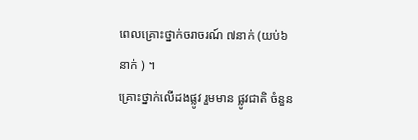ពេលគ្រោះថ្នាក់ចរាចរណ៍ ៧នាក់ (យប់៦នាក់ ) ។
គ្រោះថ្នាក់លើដងផ្លូវ រួមមាន ផ្លូវជាតិ ចំនួន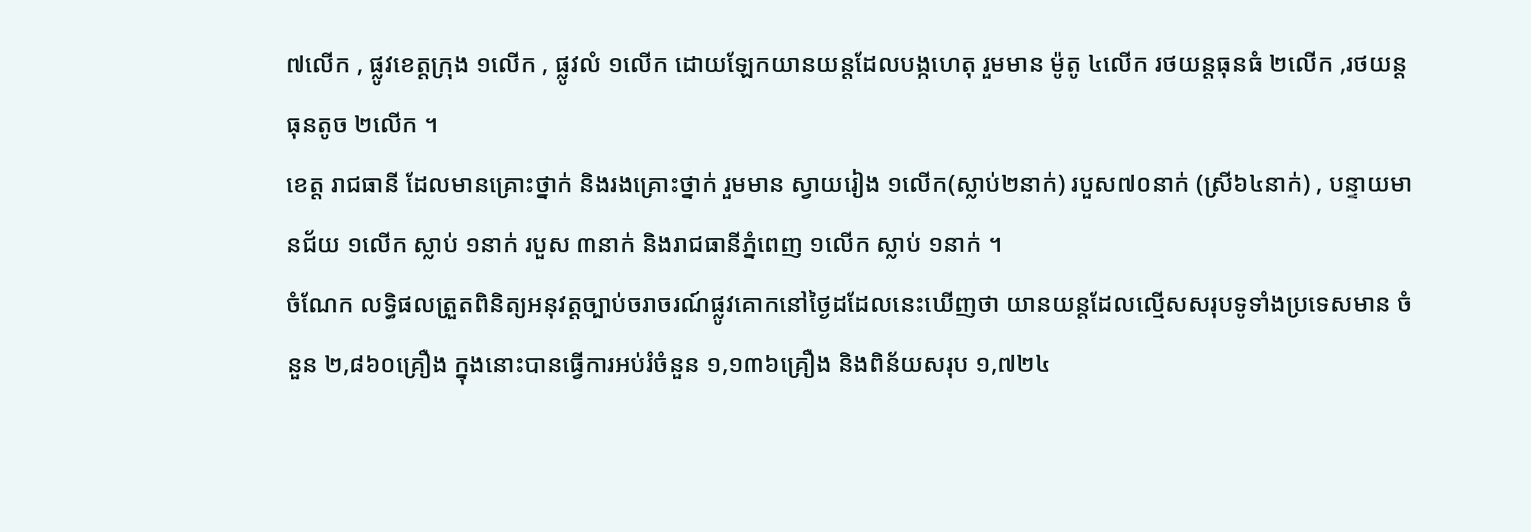៧លើក , ផ្លូវខេត្តក្រុង ១លើក , ផ្លូវលំ ១លើក ដោយឡែកយានយន្តដែលបង្កហេតុ រួមមាន ម៉ូតូ ៤លើក រថយន្តធុនធំ ២លើក ,រថយន្ត ធុនតូច ២លើក ។
ខេត្ត រាជធានី ដែលមានគ្រោះថ្នាក់ និងរងគ្រោះថ្នាក់ រួមមាន ស្វាយរៀង ១លើក(ស្លាប់២នាក់) របួស៧០នាក់ (ស្រី៦៤នាក់) , បន្ទាយមានជ័យ ១លើក ស្លាប់ ១នាក់ របួស ៣នាក់ និងរាជធានីភ្នំពេញ ១លើក ស្លាប់ ១នាក់ ។
ចំណែក លទ្ធិផលត្រួតពិនិត្យអនុវត្តច្បាប់ចរាចរណ៍ផ្លូវគោកនៅថ្ងៃដដែលនេះឃើញថា យានយន្តដែលល្មើសសរុបទូទាំងប្រទេសមាន ចំនួន ២,៨៦០គ្រឿង ក្នុងនោះបានធ្វើការអប់រំចំនួន ១,១៣៦គ្រឿង និងពិន័យសរុប ១,៧២៤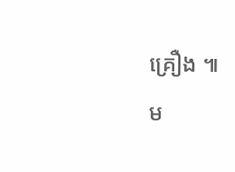គ្រឿង ៕
ម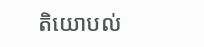តិយោបល់